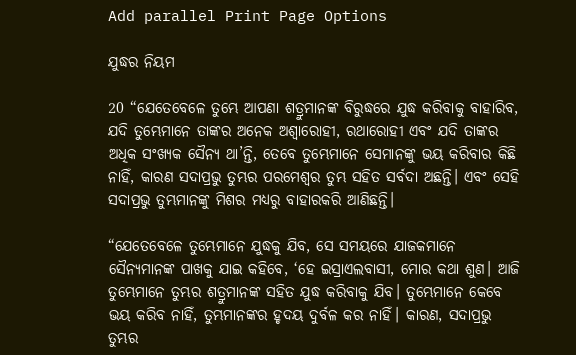Add parallel Print Page Options

ଯୁଦ୍ଧର ନିୟମ

20 “ଯେତେବେଳେ ତୁମ୍ଭେ ଆପଣା ଶତ୍ରୁମାନଙ୍କ ବିରୁଦ୍ଧରେ ଯୁଦ୍ଧ କରିବାକୁ ବାହାରିବ, ଯଦି ତୁମ୍ଭେମାନେ ତାଙ୍କର ଅନେକ ଅଶ୍ୱାରୋହୀ, ରଥାରୋହୀ ଏବଂ ଯଦି ତାଙ୍କର ଅଧିକ ସଂଖ୍ୟକ ସୈନ୍ୟ ଥା’ନ୍ତି, ତେବେ ତୁମ୍ଭେମାନେ ସେମାନଙ୍କୁ ଭୟ କରିବାର କିଛି ନାହିଁ, କାରଣ ସଦାପ୍ରଭୁ ତୁମ୍ଭର ପରମେଶ୍ୱର ତୁମ୍ଭ ସହିତ ସର୍ବଦା ଅଛନ୍ତି। ଏବଂ ସେହି ସଦାପ୍ରଭୁ ତୁମ୍ଭମାନଙ୍କୁ ମିଶର ମଧ୍ୟରୁ ବାହାରକରି ଆଣିଛନ୍ତି।

“ଯେତେବେଳେ ତୁମ୍ଭେମାନେ ଯୁଦ୍ଧକୁ ଯିବ, ସେ ସମୟରେ ଯାଜକମାନେ ସୈନ୍ୟମାନଙ୍କ ପାଖକୁ ଯାଇ କହିବେ, ‘ହେ ଇସ୍ରାଏଲବାସୀ, ମୋର କଥା ଶୁଣ। ଆଜି ତୁମ୍ଭେମାନେ ତୁମ୍ଭର ଶତ୍ରୁମାନଙ୍କ ସହିତ ଯୁଦ୍ଧ କରିବାକୁ ଯିବ। ତୁମ୍ଭେମାନେ କେବେ ଭୟ କରିବ ନାହିଁ, ତୁମ୍ଭମାନଙ୍କର ହୃଦୟ ଦୁର୍ବଳ କର ନାହିଁ। କାରଣ, ସଦାପ୍ରଭୁ ତୁମ୍ଭର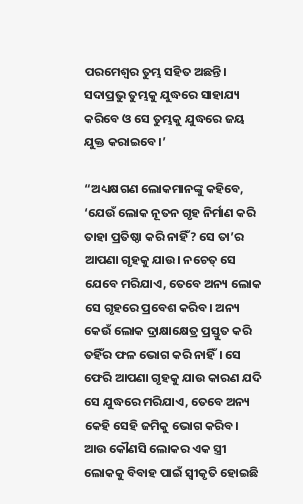ପରମେଶ୍ୱର ତୁମ୍ଭ ସହିତ ଅଛନ୍ତି। ସଦାପ୍ରଭୁ ତୁମ୍ଭକୁ ଯୁଦ୍ଧରେ ସାହାଯ୍ୟ କରିବେ ଓ ସେ ତୁମ୍ଭକୁ ଯୁଦ୍ଧରେ ଜୟ ଯୁକ୍ତ କରାଇବେ।’

“ଅଧ୍ୟକ୍ଷଗଣ ଲୋକମାନଙ୍କୁ କହିବେ, ‘ଯେଉଁ ଲୋକ ନୂତନ ଗୃହ ନିର୍ମାଣ କରି ତାହା ପ୍ରତିଷ୍ଠା କରି ନାହିଁ? ସେ ତା’ର ଆପଣା ଗୃହକୁ ଯାଉ। ନଚେତ୍ ସେ ଯେବେ ମରିଯାଏ, ତେବେ ଅନ୍ୟ ଲୋକ ସେ ଗୃହରେ ପ୍ରବେଶ କରିବ। ଅନ୍ୟ କେଉଁ ଲୋକ ଦ୍ରାକ୍ଷାକ୍ଷେତ୍ର ପ୍ରସ୍ତୁତ କରି ତହିଁର ଫଳ ଭୋଗ କରି ନାହିଁ। ସେ ଫେରି ଆପଣା ଗୃହକୁ ଯାଉ କାରଣ ଯଦି ସେ ଯୁଦ୍ଧରେ ମରିଯାଏ, ତେବେ ଅନ୍ୟ କେହି ସେହି ଜମିକୁ ଭୋଗ କରିବ। ଆଉ କୌଣସି ଲୋକର ଏକ ସ୍ତ୍ରୀ ଲୋକକୁ ବିବାହ ପାଇଁ ସ୍ୱୀକୃତି ହୋଇଛି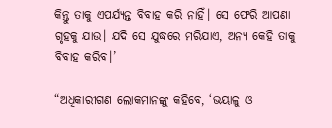କିନ୍ତୁ ତାକୁ ଏପର୍ଯ୍ୟନ୍ତ ବିବାହ କରି ନାହିଁ। ସେ ଫେରି ଆପଣା ଗୃହକୁ ଯାଉ। ଯଦି ସେ ଯୁଦ୍ଧରେ ମରିଯାଏ, ଅନ୍ୟ କେହି ତାକୁ ବିବାହ କରିବ।’

“ଅଧିକାରୀଗଣ ଲୋକମାନଙ୍କୁ କହିବେ, ‘ଭୟାଳୁ ଓ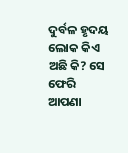ଦୁର୍ବଳ ହୃଦୟ ଲୋକ କିଏ ଅଛି କି? ସେ ଫେରି ଆପଣା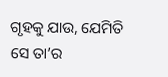ଗୃହକୁ ଯାଉ, ଯେମିତି ସେ ତା’ର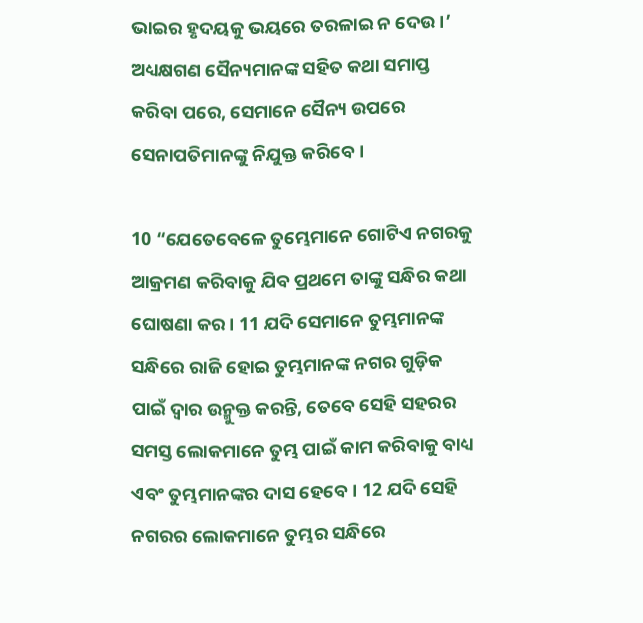ଭାଇର ହୃଦୟକୁ ଭୟରେ ତରଳାଇ ନ ଦେଉ।’ ଅଧ୍ୟକ୍ଷଗଣ ସୈନ୍ୟମାନଙ୍କ ସହିତ କଥା ସମାପ୍ତ କରିବା ପରେ, ସେମାନେ ସୈନ୍ୟ ଉପରେ ସେନାପତିମାନଙ୍କୁ ନିଯୁକ୍ତ କରିବେ।

10 “ଯେତେବେଳେ ତୁମ୍ଭେମାନେ ଗୋଟିଏ ନଗରକୁ ଆକ୍ରମଣ କରିବାକୁ ଯିବ ପ୍ରଥମେ ତାଙ୍କୁ ସନ୍ଧିର କଥା ଘୋଷଣା କର। 11 ଯଦି ସେମାନେ ତୁମ୍ଭମାନଙ୍କ ସନ୍ଧିରେ ରାଜି ହୋଇ ତୁମ୍ଭମାନଙ୍କ ନଗର ଗୁଡ଼ିକ ପାଇଁ ଦ୍ୱାର ଉନ୍ମୁକ୍ତ କରନ୍ତି, ତେବେ ସେହି ସହରର ସମସ୍ତ ଲୋକମାନେ ତୁମ୍ଭ ପାଇଁ କାମ କରିବାକୁ ବାଧ୍ୟ ଏବଂ ତୁମ୍ଭମାନଙ୍କର ଦାସ ହେବେ। 12 ଯଦି ସେହି ନଗରର ଲୋକମାନେ ତୁମ୍ଭର ସନ୍ଧିରେ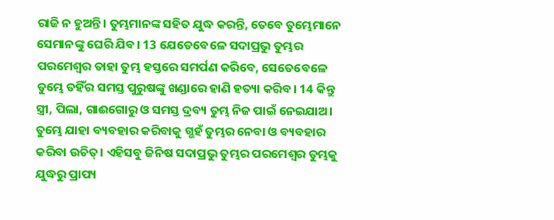ରାଜି ନ ହୁଅନ୍ତି। ତୁମ୍ଭମାନଙ୍କ ସହିତ ଯୁଦ୍ଧ କରନ୍ତି, ତେବେ ତୁମ୍ଭେମାନେ ସେମାନଙ୍କୁ ଘେରି ଯିବ। 13 ଯେତେବେଳେ ସଦାପ୍ରଭୁ ତୁମ୍ଭର ପରମେଶ୍ୱର ତାହା ତୁମ୍ଭ ହସ୍ତରେ ସମର୍ପଣ କରିବେ, ସେତେବେଳେ ତୁମ୍ଭେ ତହିଁର ସମସ୍ତ ପୁରୁଷଙ୍କୁ ଖଣ୍ଡାରେ ହାଣି ହତ୍ୟା କରିବ। 14 କିନ୍ତୁ ସ୍ତ୍ରୀ, ପିଲା, ଗାଈଗୋରୁ ଓ ସମସ୍ତ ଦ୍ରବ୍ୟ ତୁମ୍ଭ ନିଜ ପାଇଁ ନେଇଯାଅ। ତୁମ୍ଭେ ଯାହା ବ୍ୟବହାର କରିବାକୁ ଗ୍ଭହଁ ତୁମ୍ଭର ନେବା ଓ ବ୍ୟବହାର କରିବା ଉଚିତ୍। ଏହିସବୁ ଜିନିଷ ସଦାପ୍ରଭୁ ତୁମ୍ଭର ପରମେଶ୍ୱର ତୁମ୍ଭକୁ ଯୁଦ୍ଧରୁ ପ୍ରାପ୍ୟ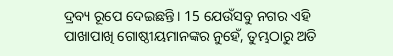ଦ୍ରବ୍ୟ ରୂପେ ଦେଇଛନ୍ତି। 15 ଯେଉଁସବୁ ନଗର ଏହି ପାଖାପାଖି ଗୋଷ୍ଠୀୟମାନଙ୍କର ନୁହେଁ, ତୁମ୍ଭଠାରୁ ଅତି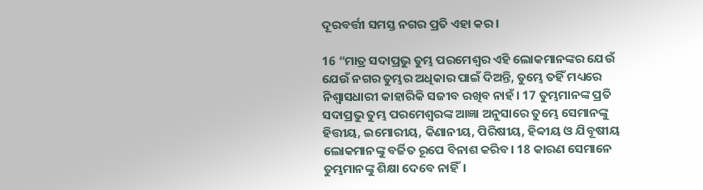ଦୂରବର୍ତ୍ତୀ ସମସ୍ତ ନଗର ପ୍ରତି ଏହା କର।

16 “ମାତ୍ର ସଦାପ୍ରଭୁ ତୁମ୍ଭ ପରମେଶ୍ୱର ଏହି ଲୋକମାନଙ୍କର ଯେଉଁ ଯେଉଁ ନଗର ତୁମ୍ଭର ଅଧିକାର ପାଇଁ ଦିଅନ୍ତି, ତୁମ୍ଭେ ତହିଁ ମଧ୍ୟରେ ନିଶ୍ୱାସଧାରୀ କାହାରିକି ସଜୀବ ରଖିବ ନାହଁ। 17 ତୁମ୍ଭମାନଙ୍କ ପ୍ରତି ସଦାପ୍ରଭୁ ତୁମ୍ଭ ପରମେଶ୍ୱରଙ୍କ ଆଜ୍ଞା ଅନୁସାରେ ତୁମ୍ଭେ ସେମାନଙ୍କୁ ହିତ୍ତୀୟ, ଇମୋରୀୟ, କିଣାନୀୟ, ପିରିଷୀୟ, ହିବ୍ବୀୟ ଓ ଯିବୂଷୀୟ ଲୋକମାନଙ୍କୁ ବର୍ଜିତ ରୂପେ ବିନାଶ କରିବ। 18 କାରଣ ସେମାନେ ତୁମ୍ଭମାନଙ୍କୁ ଶିକ୍ଷା ଦେବେ ନାହିଁ।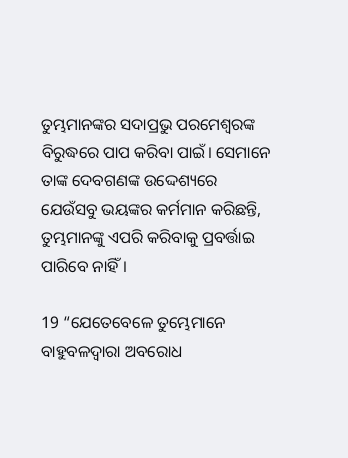ତୁମ୍ଭମାନଙ୍କର ସଦାପ୍ରଭୁ ପରମେଶ୍ୱରଙ୍କ ବିରୁଦ୍ଧରେ ପାପ କରିବା ପାଇଁ। ସେମାନେ ତାଙ୍କ ଦେବଗଣଙ୍କ ଉଦ୍ଦେଶ୍ୟରେ ଯେଉଁସବୁ ଭୟଙ୍କର କର୍ମମାନ କରିଛନ୍ତି, ତୁମ୍ଭମାନଙ୍କୁ ଏପରି କରିବାକୁ ପ୍ରବର୍ତ୍ତାଇ ପାରିବେ ନାହିଁ।

19 “ଯେତେବେଳେ ତୁମ୍ଭେମାନେ ବାହୁବଳଦ୍ୱାରା ଅବରୋଧ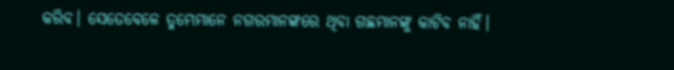କରିବ। ସେତେବେଳେ ତୁମ୍ଭେମାନେ ନଗରମାନଙ୍କରେ ଥିବା ଗଛମାନଙ୍କୁ କାଟିବ ନାହିଁ।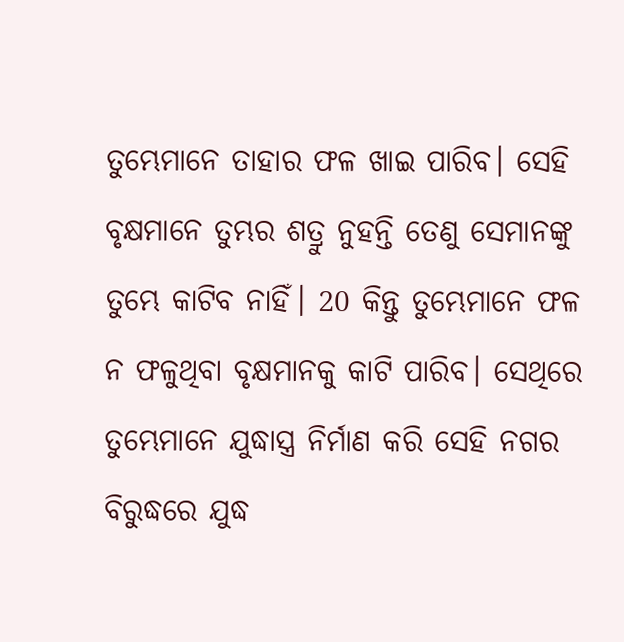ତୁମ୍ଭେମାନେ ତାହାର ଫଳ ଖାଇ ପାରିବ। ସେହି ବୃକ୍ଷମାନେ ତୁମ୍ଭର ଶତ୍ରୁ ନୁହନ୍ତି ତେଣୁ ସେମାନଙ୍କୁ ତୁମ୍ଭେ କାଟିବ ନାହିଁ। 20 କିନ୍ତୁ ତୁମ୍ଭେମାନେ ଫଳ ନ ଫଳୁଥିବା ବୃକ୍ଷମାନକୁ କାଟି ପାରିବ। ସେଥିରେ ତୁମ୍ଭେମାନେ ଯୁଦ୍ଧାସ୍ତ୍ର ନିର୍ମାଣ କରି ସେହି ନଗର ବିରୁଦ୍ଧରେ ଯୁଦ୍ଧ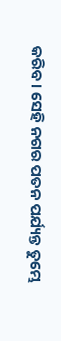କରିବ। ସେହି ନଗର ପତନ ପର୍ଯ୍ୟନ୍ତ ତୁମ୍ଭେ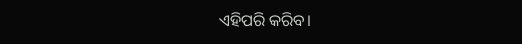ଏହିପରି କରିବ।